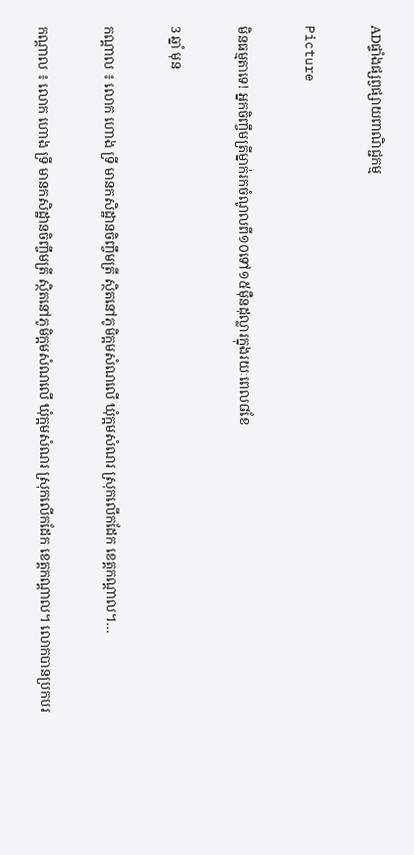ADផ្ទាំងផ្សព្វផ្សាយពាណិជ្ជកម្ម

Picture

មិនធម្មតាទេ! អ្នកចិញ្ចឹមត្រីម្នាក់រកចំណូលពី១០ទៅ១៥ម៉ឺនដុល្លារក្នុងរយៈពេល៨ខែ

3 ឆ្នាំ មុន

កណ្តាល ៖ លោក ហោង ទ្រី មានកសិដ្ឋានចិញ្ចឹមត្រី ស្ថិតនៅភូមិក្អមសំណលើ ឃុំក្អមសំណរ ស្រុកលើកដែក ខេត្តកណ្តាល។…

កណ្តាល ៖ លោក ហោង ទ្រី មានកសិដ្ឋានចិញ្ចឹមត្រី ស្ថិតនៅភូមិក្អមសំណលើ ឃុំក្អមសំណរ ស្រុកលើកដែក ខេត្តកណ្តាល។ លោកបានប្រកបរ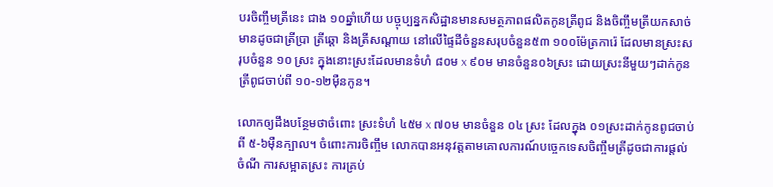បរចិញ្ចឹមត្រីនេះ ជាង ១០ឆ្នាំហើយ បច្ចុប្បន្នកសិដ្ឋានមានសមត្ថភាពផលិតកូនត្រីពូជ និងចិញ្ចឹមត្រីយកសាច់មានដូចជាត្រីប្រា ត្រីឆ្តោ និងត្រីសណ្តាយ នៅលើផ្ទៃដីចំនួនសរុបចំនួន៥៣ ១០០ម៉ែត្រការ៉េ ដែលមានស្រះសរុបចំនួន ១០ ស្រះ ក្នុងនោះស្រះដែលមានទំហំ ៨០ម x ៩០ម មានចំនួន០៦ស្រះ ដោយស្រះនីមួយៗដាក់កូនត្រីពូជចាប់ពី ១០-១២ម៉ឺនកូន។

លោកឲ្យដឹងបន្ថែមថាចំពោះ ស្រះទំហំ ៤៥ម x ៧០ម មានចំនួន ០៤ ស្រះ ដែលក្នុង ០១ស្រះដាក់កូនពូជចាប់ពី ៥-៦ម៉ឺនក្បាល។ ចំពោះការចិញ្ចឹម លោកបានអនុវត្តតាមគោលការណ៍បច្ចេកទេសចិញ្ចឹមត្រីដូចជាការផ្តល់ចំណី ការសម្អាតស្រះ ការគ្រប់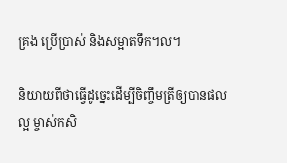គ្រង ប្រើប្រាស់ និងសម្អាតទឹក។ល។

និយាយពីថាធ្វើដូច្នេះដើម្បីចិញ្ចឹមត្រីឲ្យបានផលល្អ ម្ចាស់កសិ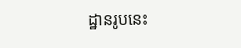ដ្ឋានរូបនេះ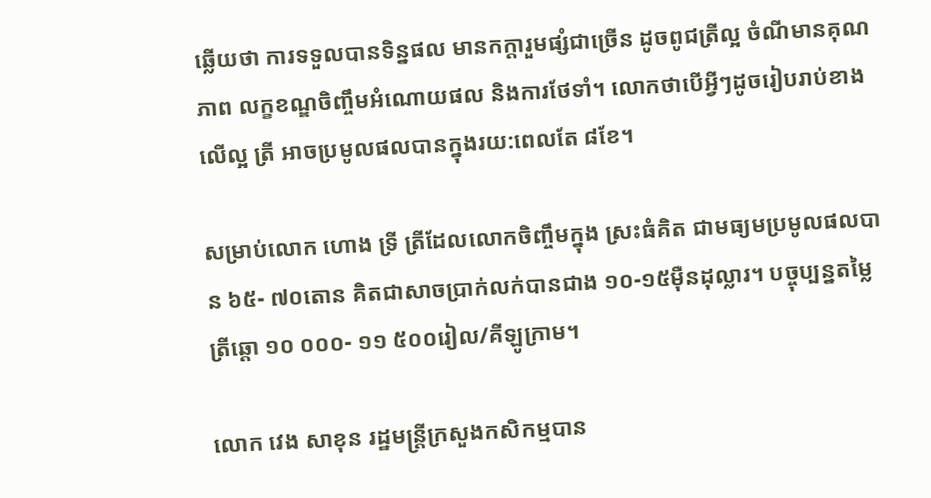ឆ្លើយថា ការទទួលបានទិន្នផល មានកក្តារួមផ្សំជាច្រើន ដូចពូជត្រីល្អ ចំណីមានគុណភាព លក្ខខណ្ឌចិញ្ចឹមអំណោយផល និងការថែទាំ។ លោកថាបើអ្វីៗដូចរៀបរាប់ខាងលើល្អ ត្រី អាចប្រមូលផលបានក្នុងរយ:ពេលតែ ៨ខែ។

សម្រាប់លោក ហោង ទ្រី ត្រីដែលលោកចិញ្ចឹមក្នុង ស្រះធំគិត ជាមធ្យមប្រមូលផលបាន ៦៥- ៧០តោន គិតជាសាចប្រាក់លក់បានជាង ១០-១៥ម៉ឺនដុល្លារ។ បច្ចុប្បន្នតម្លៃត្រីឆ្តោ ១០ ០០០- ១១ ៥០០រៀល/គីឡូក្រាម។

លោក វេង សាខុន រដ្ឋមន្រ្តីក្រសួងកសិកម្មបាន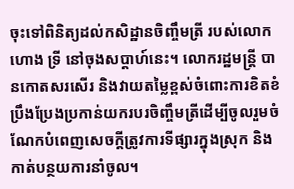ចុះទៅពិនិត្យដល់កសិដ្ឋានចិញ្ចឹមត្រី របស់លោក  ហោង ទ្រី នៅចុងសប្តាហ៍នេះ។ លោករដ្ឋមន្រ្តី បានកោតសរសើរ និងវាយតម្លៃខ្ពស់ចំពោះការខិតខំប្រឹងប្រែងប្រកាន់យករបរចិញ្ចឹមត្រីដើម្បីចូលរួមចំណែកបំពេញសេចក្តីត្រូវការទីផ្សារក្នុងស្រុក និងកាត់បន្ថយការនាំចូល។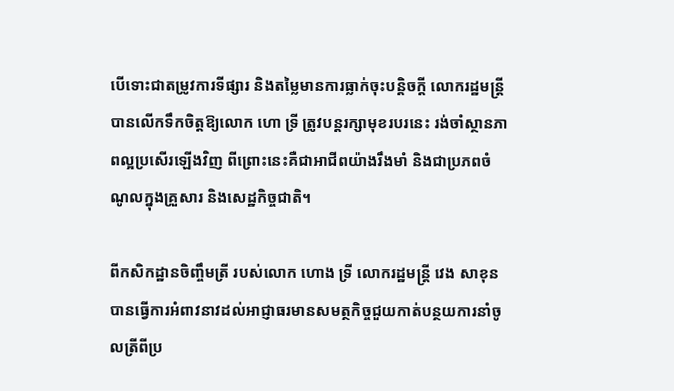បើទោះជាតម្រូវការទីផ្សារ និងតម្លៃមានការធ្លាក់ចុះបន្តិចក្តី លោករដ្ឋមន្រ្តីបានលើកទឹកចិត្តឱ្យលោក ហោ ទ្រី ត្រូវបន្តរក្សាមុខរបរនេះ រង់ចាំស្ថានភាពល្អប្រសើរឡើងវិញ ពីព្រោះនេះគឺជាអាជីពយ៉ាងរឹងមាំ និងជាប្រភពចំណូលក្នុងគ្រួសារ និងសេដ្ឋកិច្ចជាតិ។

ពីកសិកដ្ឋានចិញ្ចឹមត្រី របស់លោក ហោង ទ្រី លោករដ្ឋមន្រ្តី វេង សាខុន បានធ្វើការអំពាវនាវដល់អាជ្ញាធរមានសមត្ថកិច្ចជួយកាត់បន្ថយការនាំចូលត្រីពីប្រ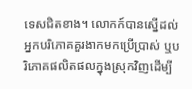ទេសជិតខាង។ លោកក៍បានស្នើដល់អ្នកបរិភោគគួរងាកមកប្រើប្រាស់ ឬបរិភោគផលិតផលក្នុងស្រុកវិញដើម្បី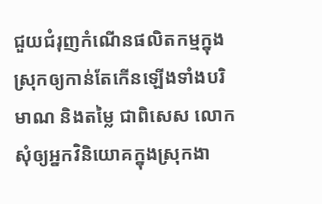ជួយជំរុញកំណើនផលិតកម្មក្នុងស្រុកឲ្យកាន់តែកើនឡើងទាំងបរិមាណ និងតម្លៃ ជាពិសេស លោកសុំឲ្យអ្នកវិនិយោគក្នុងស្រុកងា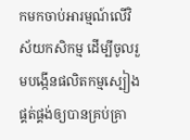កមកចាប់អារម្មណ៍លើវិស័យកសិកម្ម ដើម្បីចូលរួមបង្កើនផលិតកម្មស្បៀង ផ្គត់ផ្គង់ឲ្យបានគ្រប់គ្រា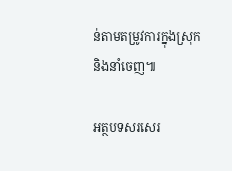ន់តាមតម្រូវការក្នុងស្រុក និងនាំចេញ៕

អត្ថបទសរសេរ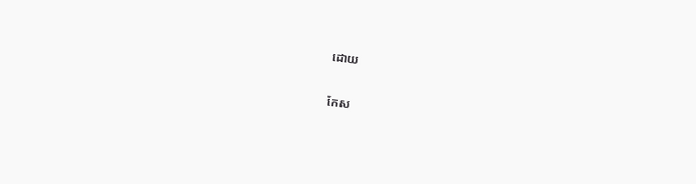ដោយ

កែស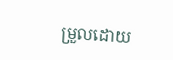ម្រួលដោយ